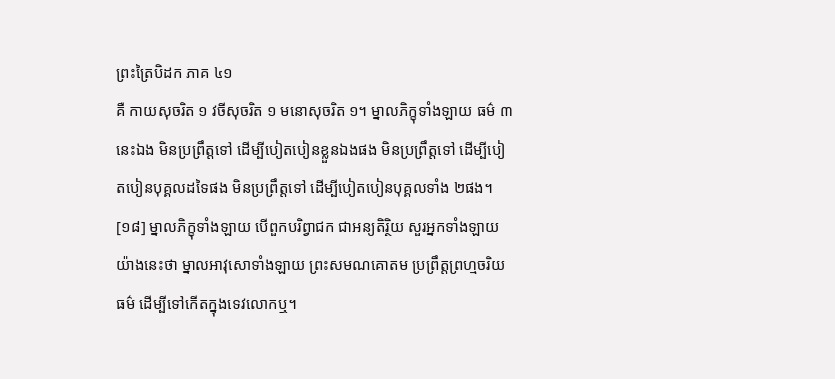ព្រះត្រៃបិដក ភាគ ៤១
គឺ កាយសុចរិត ១ វចីសុចរិត ១ មនោសុចរិត ១។ ម្នាលភិក្ខុទាំងឡាយ ធម៌ ៣នេះឯង មិនប្រព្រឹត្តទៅ ដើម្បីបៀតបៀនខ្លួនឯងផង មិនប្រព្រឹត្តទៅ ដើម្បីបៀតបៀនបុគ្គលដទៃផង មិនប្រព្រឹត្តទៅ ដើម្បីបៀតបៀនបុគ្គលទាំង ២ផង។
[១៨] ម្នាលភិក្ខុទាំងឡាយ បើពួកបរិព្វាជក ជាអន្យតិរ្ថិយ សួរអ្នកទាំងឡាយ យ៉ាងនេះថា ម្នាលអាវុសោទាំងឡាយ ព្រះសមណគោតម ប្រព្រឹត្តព្រហ្មចរិយធម៌ ដើម្បីទៅកើតក្នុងទេវលោកឬ។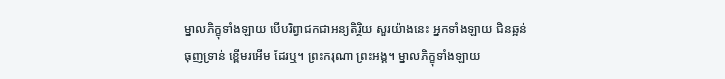ម្នាលភិក្ខុទាំងឡាយ បើបរិព្វាជកជាអន្យតិរ្ថិយ សួរយ៉ាងនេះ អ្នកទាំងឡាយ ជិនឆ្អន់ ធុញទ្រាន់ ខ្ពើមរអើម ដែរឬ។ ព្រះករុណា ព្រះអង្គ។ ម្នាលភិក្ខុទាំងឡាយ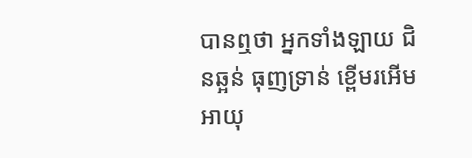បានឮថា អ្នកទាំងឡាយ ជិនឆ្អន់ ធុញទ្រាន់ ខ្ពើមរអើម អាយុ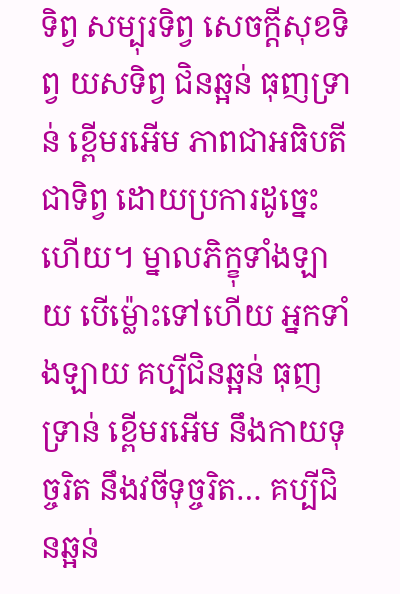ទិព្វ សម្បុរទិព្វ សេចក្ដីសុខទិព្វ យសទិព្វ ជិនឆ្អន់ ធុញទ្រាន់ ខ្ពើមរអើម ភាពជាអធិបតីជាទិព្វ ដោយប្រការដូច្នេះហើយ។ ម្នាលភិក្ខុទាំងឡាយ បើម្ល៉ោះទៅហើយ អ្នកទាំងឡាយ គប្បីជិនឆ្អន់ ធុញទ្រាន់ ខ្ពើមរអើម នឹងកាយទុច្ចរិត នឹងវចីទុច្ចរិត… គប្បីជិនឆ្អន់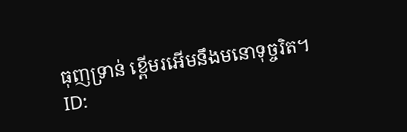ធុញទ្រាន់ ខ្ពើមរអើមនឹងមនោទុច្ចរិត។
ID: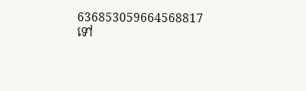636853059664568817
ទៅ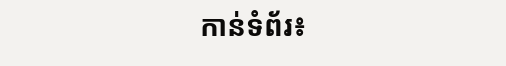កាន់ទំព័រ៖